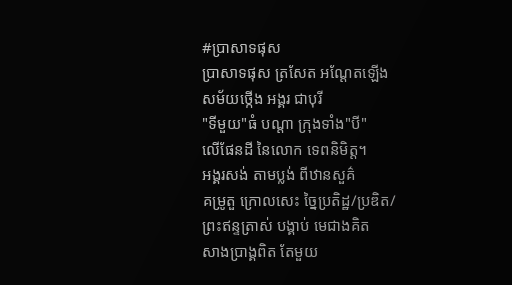#ប្រាសាទផុស
ប្រាសាទផុស ត្រសែត អណ្ដែតឡើង
សម័យថ្កើង អង្គរ ជាបុរី
"ទីមួយ"ធំ បណ្ដា ក្រុងទាំង"បី"
លើផែនដី នៃលោក ទេពនិមិត្ត។
អង្គរសង់ តាមប្លង់ ពីឋានសួគ៌
គម្រូតួ ក្រោលសេះ ច្នៃប្រតិដ្ឋ/ប្រឌិត/
ព្រះឥន្ទត្រាស់ បង្គាប់ មេជាងគិត
សាងប្រាង្គពិត តែមួយ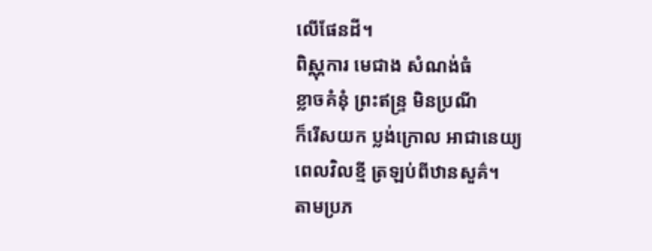លើផែនដី។
ពិស្ណុការ មេជាង សំណង់ធំ
ខ្លាចគំនុំ ព្រះឥន្ទ្រ មិនប្រណី
ក៏រើសយក ប្លង់ក្រោល អាជានេយ្យ
ពេលវិលខ្មី ត្រឡប់ពីឋានសួគ៌។
តាមប្រភ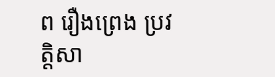ព រឿងព្រេង ប្រវត្តិសា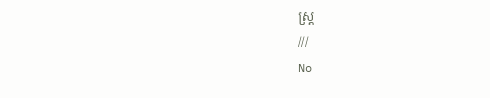ស្ត្រ
///
No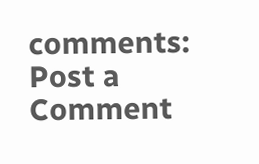comments:
Post a Comment